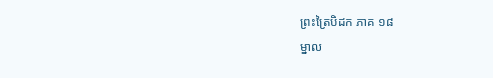ព្រះត្រៃបិដក ភាគ ១៨
ម្នាល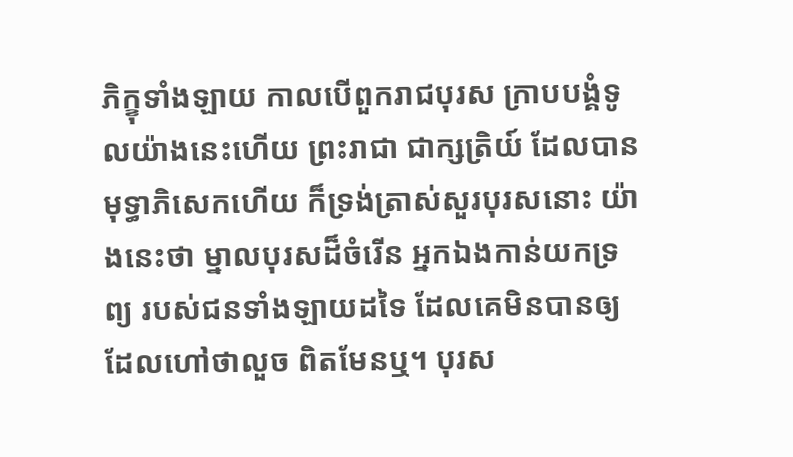ភិក្ខុទាំងឡាយ កាលបើពួករាជបុរស ក្រាបបង្គំទូលយ៉ាងនេះហើយ ព្រះរាជា ជាក្សត្រិយ៍ ដែលបានមុទ្ធាភិសេកហើយ ក៏ទ្រង់ត្រាស់សួរបុរសនោះ យ៉ាងនេះថា ម្នាលបុរសដ៏ចំរើន អ្នកឯងកាន់យកទ្រព្យ របស់ជនទាំងឡាយដទៃ ដែលគេមិនបានឲ្យ ដែលហៅថាលួច ពិតមែនឬ។ បុរស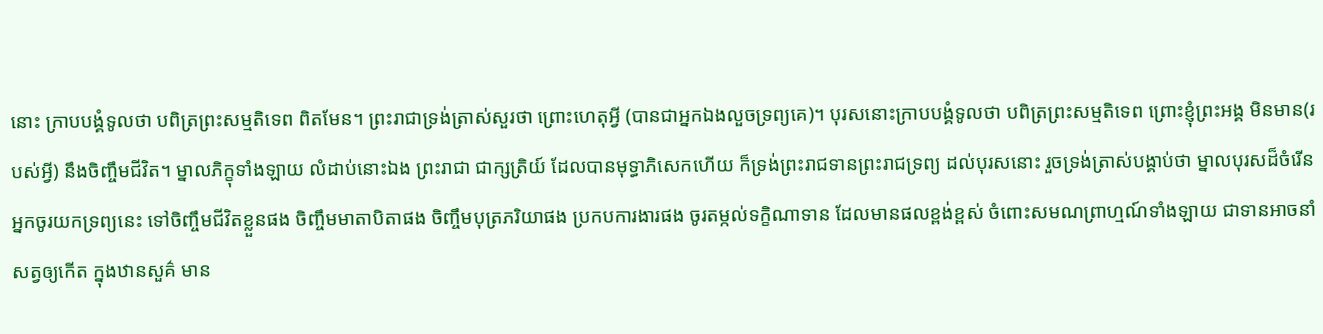នោះ ក្រាបបង្គំទូលថា បពិត្រព្រះសម្មតិទេព ពិតមែន។ ព្រះរាជាទ្រង់ត្រាស់សួរថា ព្រោះហេតុអ្វី (បានជាអ្នកឯងលួចទ្រព្យគេ)។ បុរសនោះក្រាបបង្គំទូលថា បពិត្រព្រះសម្មតិទេព ព្រោះខ្ញុំព្រះអង្គ មិនមាន(របស់អ្វី) នឹងចិញ្ចឹមជីវិត។ ម្នាលភិក្ខុទាំងឡាយ លំដាប់នោះឯង ព្រះរាជា ជាក្សត្រិយ៍ ដែលបានមុទ្ធាភិសេកហើយ ក៏ទ្រង់ព្រះរាជទានព្រះរាជទ្រព្យ ដល់បុរសនោះ រួចទ្រង់ត្រាស់បង្គាប់ថា ម្នាលបុរសដ៏ចំរើន អ្នកចូរយកទ្រព្យនេះ ទៅចិញ្ចឹមជីវិតខ្លួនផង ចិញ្ចឹមមាតាបិតាផង ចិញ្ចឹមបុត្រភរិយាផង ប្រកបការងារផង ចូរតម្កល់ទក្ខិណាទាន ដែលមានផលខ្ពង់ខ្ពស់ ចំពោះសមណព្រាហ្មណ៍ទាំងឡាយ ជាទានអាចនាំសត្វឲ្យកើត ក្នុងឋានសួគ៌ មាន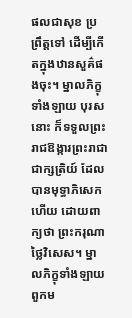ផលជាសុខ ប្រព្រឹត្តទៅ ដើម្បីកើតក្នុងឋានសួគ៌ផងចុះ។ ម្នាលភិក្ខុទាំងឡាយ បុរសនោះ ក៏ទទួលព្រះរាជឱង្ការព្រះរាជា ជាក្សត្រិយ៍ ដែលបានមុទ្ធាភិសេកហើយ ដោយពាក្យថា ព្រះករុណាថ្លៃវិសេស។ ម្នាលភិក្ខុទាំងឡាយ ពួកម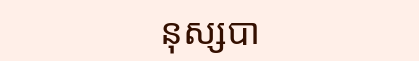នុស្សបា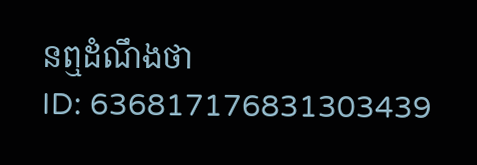នឮដំណឹងថា
ID: 636817176831303439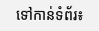ទៅកាន់ទំព័រ៖